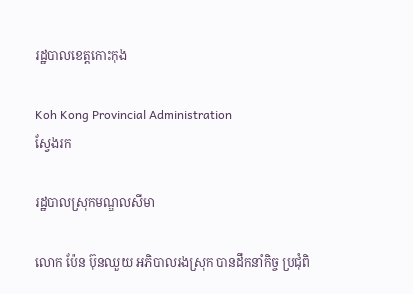រដ្ឋបាលខេត្តកោះកុង

Koh Kong Provincial Administration
ស្វែងរក

រដ្ឋបាលស្រុកមណ្ឌលសីមា

លោក ប៉ែន ប៊ុនឈួយ អភិបាលរងស្រុក បានដឹកនាំកិច្ច ប្រជុំពិ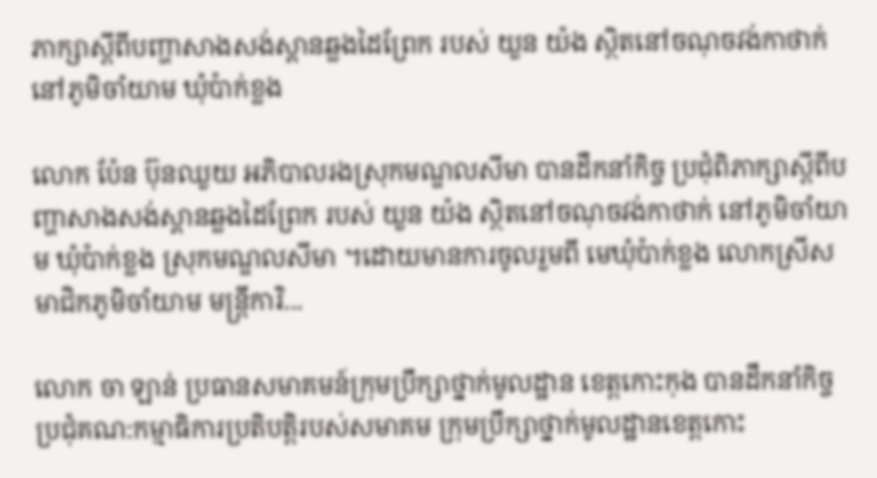ភាក្សាស្តីពីបញ្ហាសាងសង់ស្ពានឆ្លងដៃព្រែក របស់ យួន យ៉ង ស្ថិតនៅចណុចវង់កាថាក់ នៅភូមិចាំយាម ឃុំប៉ាក់ខ្លង

លោក ប៉ែន ប៊ុនឈួយ អភិបាលរងស្រុកមណ្ឌលសីមា បានដឹកនាំកិច្ច ប្រជុំពិភាក្សាស្តីពីបញ្ហាសាងសង់ស្ពានឆ្លងដៃព្រែក របស់ យួន យ៉ង ស្ថិតនៅចណុចវង់កាថាក់ នៅភូមិចាំយាម ឃុំប៉ាក់ខ្លង ស្រុកមណ្ឌលសីមា ។ដោយមានការចូលរួមពី មេឃុំប៉ាក់ខ្លង លោកស្រីសមាជិកភូមិចាំយាម មន្រ្តីការិ...

លោក ចា ឡាន់ ប្រធានសមាគមន៍ក្រុមប្រឹក្សាថ្នាក់មូលដ្ឋាន ខេត្តកោះកុង បានដឹកនាំកិច្ចប្រជុំគណ:កម្មាធិការប្រតិបត្តិរបស់សមាគម ក្រុមប្រឹក្សាថ្នាក់មូលដ្ឋានខេត្តកោះ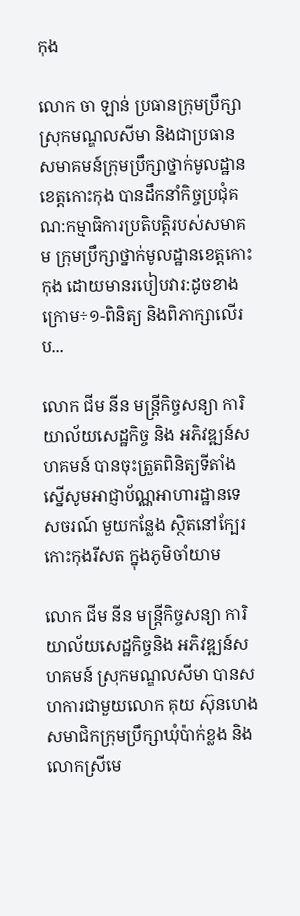កុង

លោក ចា ឡាន់ ប្រធានក្រុមប្រឹក្សាស្រុកមណ្ឌលសីមា និងជាប្រធានសមាគមន៍ក្រុមប្រឹក្សាថ្នាក់មូលដ្ឋាន ខេត្តកោះកុង បានដឹកនាំកិច្ចប្រជុំគណ:កម្មាធិការប្រតិបត្តិរបស់សមាគម ក្រុមប្រឹក្សាថ្នាក់មូលដ្ឋានខេត្តកោះកុង ដោយមានរបៀបវារ:ដូចខាងក្រោម÷១-ពិនិត្យ និងពិភាក្សាលើរប...

លោក ជីម នីន មន្ត្រីកិច្ចសន្យា ការិយាល័យសេដ្ឋកិច្ច និង អភិវឌ្ឍន៍សហគមន៍ បានចុះត្រួតពិនិត្យទីតាំងស្នើសូមអាជ្ញាប័ណ្ណអាហារដ្ឋានទេសចរណ៍ មួយកន្លែង ស្ថិតនៅក្បែរកោះកុងរីសត ក្នុងភូមិចាំយាម

លោក ជីម នីន មន្ត្រីកិច្ចសន្យា ការិយាល័យសេដ្ឋកិច្ចនិង អភិវឌ្ឍន៍សហគមន៍ ស្រុកមណ្ឌលសីមា បានសហការជាមួយលោក គុយ ស៊ុនហេង សមាជិកក្រុមប្រឹក្សាឃុំប៉ាក់ខ្លង និងលោកស្រីមេ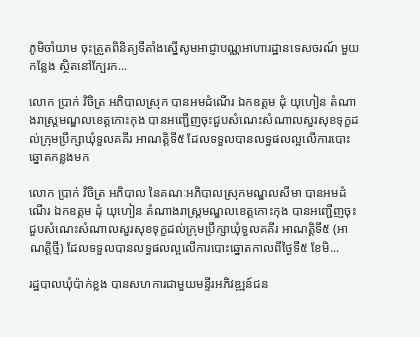ភូមិចាំយាម ចុះត្រួតពិនិត្យទីតាំងស្នើសូមអាជ្ញាបណ្ណអាហារដ្ឋានទេសចរណ៍ មួយកន្លែង ស្ថិតនៅក្បែរក...

លោក ប្រាក់ វិចិត្រ អភិបាលស្រុក បានអមដំណើរ ឯកឧត្តម ដុំ យុហៀន តំណាងរាស្ត្រមណ្ឌលខេត្តកោះកុង បានអញ្ជើញចុះជួបសំណេះសំណាលសួរសុខទុក្ខដល់ក្រុមប្រឹក្សាឃុំទួលគគីរ អាណត្តិទី៥ ដែលទទួលបានលទ្ធផលល្អលើការបោះឆ្នោតកន្លងមក

លោក ប្រាក់ វិចិត្រ អភិបាល នៃគណៈអភិបាលស្រុកមណ្ឌលសីមា បានអមដំណើរ ឯកឧត្តម ដុំ យុហៀន តំណាងរាស្ត្រមណ្ឌលខេត្តកោះកុង បានអញ្ជើញចុះជួបសំណេះសំណាលសួរសុខទុក្ខដល់ក្រុមប្រឹក្សាឃុំទួលគគីរ អាណត្តិទី៥ (អាណត្តិថ្មី) ដែលទទួលបានលទ្ធផលល្អលើការបោះឆ្នោតកាលពីថ្ងៃទី៥ ខែមិ...

រដ្ឋបាលឃុំប៉ាក់ខ្លង បានសហការជាមួយមន្ទីរអភិវឌ្ឍន៍ជន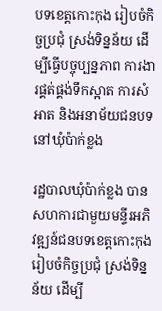បទខេត្តកោះកុង រៀបចំកិច្ចប្រជុំ ស្រង់ទិន្នន័យ ដើម្បីធ្វើបច្ចុប្បន្នភាព ការងារផ្គត់ផ្គង់ទឹកស្អាត ការសំអាត និងអនាម័យជនបទ នៅឃុំប៉ាក់ខ្លង

រដ្ឋបាលឃុំប៉ាក់ខ្លង បានសហការជាមួយមន្ទីរអភិវឌ្ឍន៍ជនបទខេត្តកោះកុង រៀបចំកិច្ចប្រជុំ ស្រង់ទិន្នន័យ ដើម្បី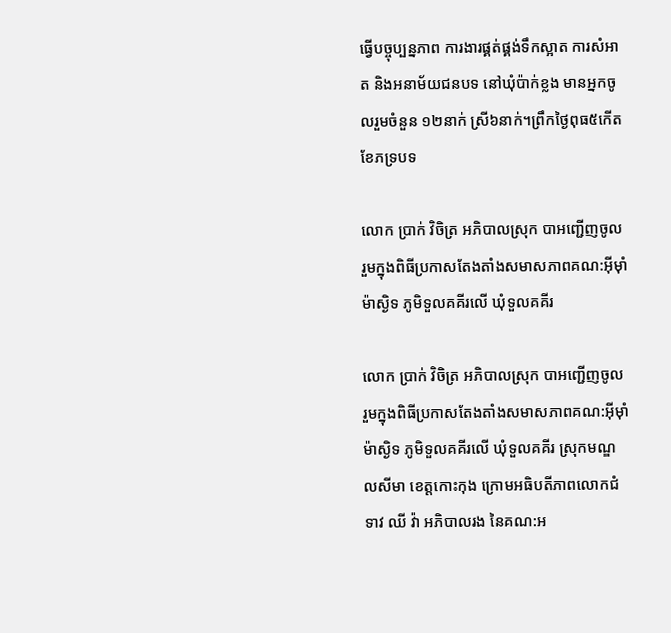ធ្វើបច្ចុប្បន្នភាព ការងារផ្គត់ផ្គង់ទឹកស្អាត ការសំអាត និងអនាម័យជនបទ នៅឃុំប៉ាក់ខ្លង មានអ្នកចូលរួមចំនួន ១២នាក់ ស្រី៦នាក់។ព្រឹកថ្ងៃពុធ៥កើត ខែភទ្របទ

លោក ប្រាក់ វិចិត្រ អភិបាលស្រុក បាអញ្ជើញចូលរួមក្នុងពិធីប្រកាសតែងតាំងសមាសភាពគណ:អ៊ីម៉ាំម៉ាស្ងិទ ភូមិទួលគគីរលើ ឃុំទួលគគីរ

លោក ប្រាក់ វិចិត្រ អភិបាលស្រុក បាអញ្ជើញចូលរួមក្នុងពិធីប្រកាសតែងតាំងសមាសភាពគណ:អ៊ីម៉ាំម៉ាស្ងិទ ភូមិទួលគគីរលើ ឃុំទួលគគីរ ស្រុកមណ្ឌលសីមា ខេត្តកោះកុង ក្រោមអធិបតីភាពលោកជំទាវ ឈី វ៉ា អភិបាលរង នៃគណ:អ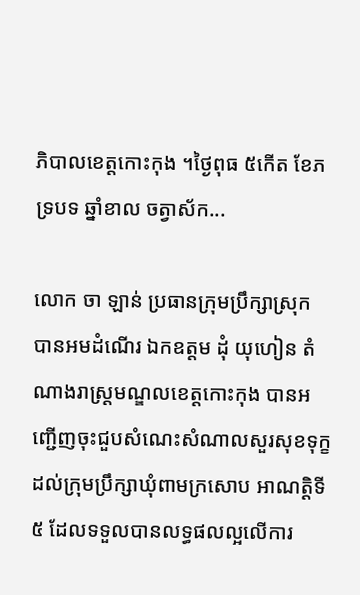ភិបាលខេត្តកោះកុង ។ថ្ងៃពុធ ៥កើត ខែភទ្របទ ឆ្នាំខាល ចត្វាស័ក...

លោក ចា ឡាន់ ប្រធានក្រុមប្រឹក្សាស្រុក បានអមដំណើរ ឯកឧត្តម ដុំ យុហៀន តំណាងរាស្ត្រមណ្ឌលខេត្តកោះកុង បានអញ្ជើញចុះជួបសំណេះសំណាលសួរសុខទុក្ខដល់ក្រុមប្រឹក្សាឃុំពាមក្រសោប អាណត្តិទី៥ ដែលទទួលបានលទ្ធផលល្អលើការ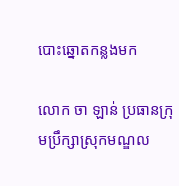បោះឆ្នោតកន្លងមក

លោក ចា ឡាន់ ប្រធានក្រុមប្រឹក្សាស្រុកមណ្ឌល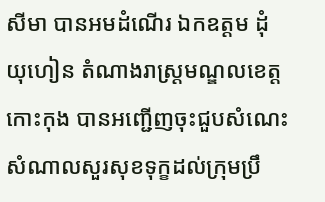សីមា បានអមដំណើរ ឯកឧត្តម ដុំ យុហៀន តំណាងរាស្ត្រមណ្ឌលខេត្តកោះកុង បានអញ្ជើញចុះជួបសំណេះសំណាលសួរសុខទុក្ខដល់ក្រុមប្រឹ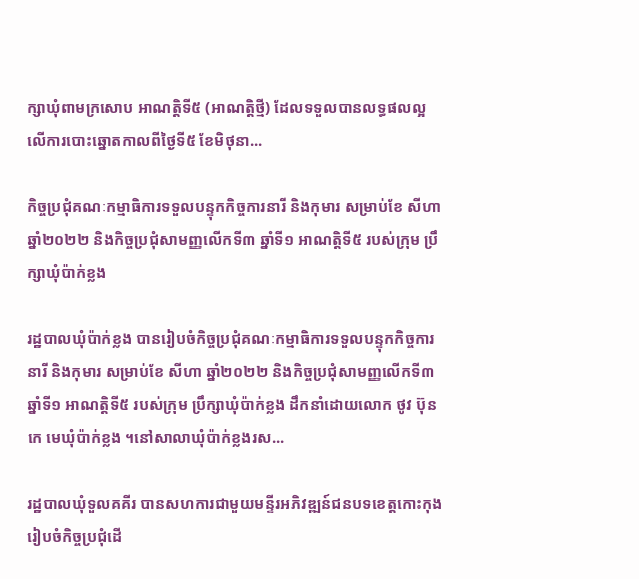ក្សាឃុំពាមក្រសោប អាណត្តិទី៥ (អាណត្តិថ្មី) ដែលទទួលបានលទ្ធផលល្អលើការបោះឆ្នោតកាលពីថ្ងៃទី៥ ខែមិថុនា...

កិច្ចប្រជុំគណៈកម្មាធិការទទួលបន្ទុកកិច្ចការនារី និងកុមារ សម្រាប់ខែ សីហា ឆ្នាំ២០២២ និងកិច្ចប្រជុំសាមញ្ញលើកទី៣ ឆ្នាំទី១ អាណត្តិទី៥ របស់ក្រុម ប្រឹក្សាឃុំប៉ាក់ខ្លង

រដ្ឋបាលឃុំប៉ាក់ខ្លង បានរៀបចំកិច្ចប្រជុំគណៈកម្មាធិការទទួលបន្ទុកកិច្ចការនារី និងកុមារ សម្រាប់ខែ សីហា ឆ្នាំ២០២២ និងកិច្ចប្រជុំសាមញ្ញលើកទី៣ ឆ្នាំទី១ អាណត្តិទី៥ របស់ក្រុម ប្រឹក្សាឃុំប៉ាក់ខ្លង ដឹកនាំដោយលោក ថូវ ប៊ុនកេ មេឃុំប៉ាក់ខ្លង ។នៅសាលាឃុំប៉ាក់ខ្លងរស...

រដ្ឋបាលឃុំទួលគគីរ បានសហការជាមួយមន្ទីរអភិវឌ្ឍន៍ជនបទខេត្តកោះកុង រៀបចំកិច្ចប្រជុំដើ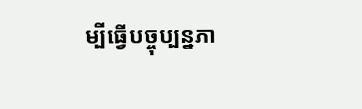ម្បីធ្វើបច្ចុប្បន្នភា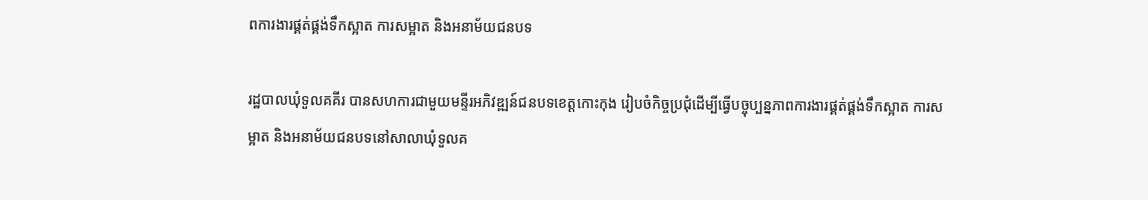ពការងារផ្គត់ផ្គង់ទឹកស្អាត ការសម្អាត និងអនាម័យជនបទ

រដ្ឋបាលឃុំទួលគគីរ បានសហការជាមួយមន្ទីរអភិវឌ្ឍន៍ជនបទខេត្តកោះកុង រៀបចំកិច្ចប្រជុំដើម្បីធ្វើបច្ចុប្បន្នភាពការងារផ្គត់ផ្គង់ទឹកស្អាត ការសម្អាត និងអនាម័យជនបទនៅសាលាឃុំទួលគ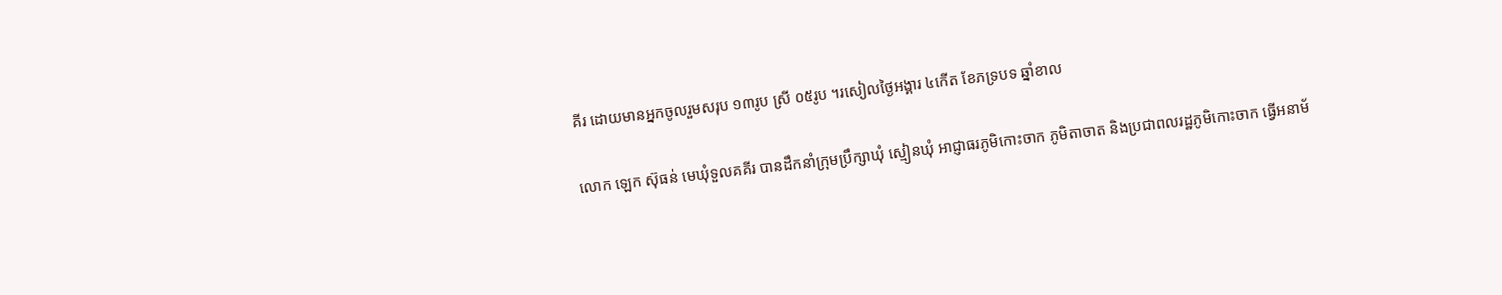គីរ ដោយមានអ្នកចូលរួមសរុប ១៣រូប ស្រី ០៥រូប ។រសៀលថ្ងៃអង្គារ ៤កើត ខែភទ្របទ ឆ្នាំខាល

លោក ឡេក ស៊ុធន់ មេឃុំទួលគគីរ បានដឹកនាំក្រុមប្រឹក្សាឃុំ ស្មៀនឃុំ អាជ្ញាធរភូមិកោះចាក ភូមិតាចាត និងប្រជាពលរដ្ឋភូមិកោះចាក ធ្វើអនាម័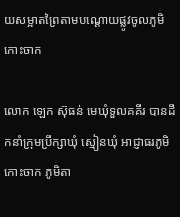យសម្អាតព្រៃតាមបណ្តោយផ្លូវចូលភូមិកោះចាក

លោក ឡេក ស៊ុធន់ មេឃុំទួលគគីរ បានដឹកនាំក្រុមប្រឹក្សាឃុំ ស្មៀនឃុំ អាជ្ញាធរភូមិកោះចាក ភូមិតា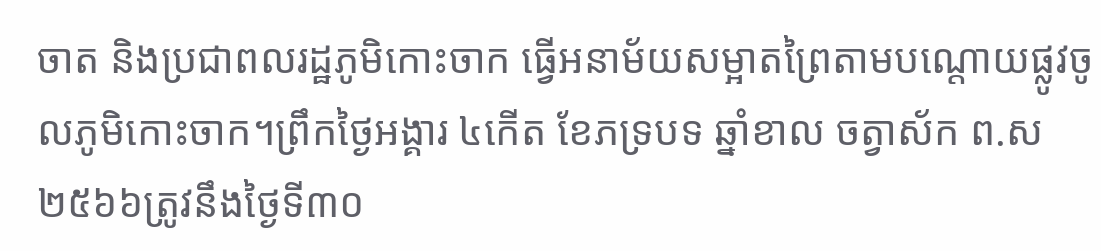ចាត និងប្រជាពលរដ្ឋភូមិកោះចាក ធ្វើអនាម័យសម្អាតព្រៃតាមបណ្តោយផ្លូវចូលភូមិកោះចាក។ព្រឹកថ្ងៃអង្គារ ៤កើត ខែភទ្របទ ឆ្នាំខាល ចត្វាស័ក ព.ស ២៥៦៦ត្រូវនឹងថ្ងៃទី៣០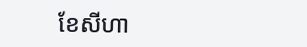ខែសីហា